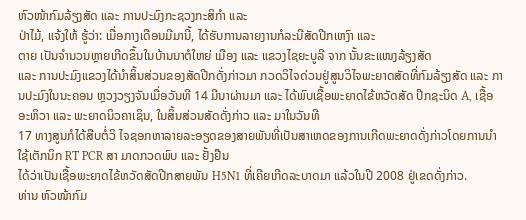ຫົວໜ້າກົມລ້ຽງສັດ ແລະ ການປະມົງກະຊວງກະສິກຳ ແລະ
ປ່າໄມ້, ແຈ້ງໃຫ້ ຮູ້ວ່າ: ເມື່ອກາງເດືອນມີມານີ້, ໄດ້ຮັບການລາຍງານກໍລະນີສັດປີກເຫງົາ ແລະ
ຕາຍ ເປັນຈຳນວນຫຼາຍເກີດຂຶ້ນໃນບ້ານນາຕໍໃຫຍ່ ເມືອງ ແລະ ແຂວງໄຊຍະບູລີ ຈາກ ນັ້ນຂະແໜງລ້ຽງສັດ
ແລະ ການປະມົງແຂວງໄດ້ນຳສິ້ນສ່ວນຂອງສັດປີກດັ່ງກ່າວມາ ກວດວິໄຈດ່ວນຢູ່ສູນວິໄຈພະຍາດສັດທີ່ກົມລ້ຽງສັດ ແລະ ການປະມົງໃນນະຄອນ ຫຼວງວຽງຈັນເມື່ອວັນທີ 14 ມີນາຜ່ານມາ ແລະ ໄດ້ພົບເຊື້ອພະຍາດໄຂ້ຫວັດສັດ ປີກຊະນິດ A, ເຊື້ອອະຫິວາ ແລະ ພະຍາດນິວຄາເຊິນ, ໃນສິ້ນສ່ວນສັດດັ່ງກ່າວ ແລະ ມາໃນວັນທີ
17 ທາງສູນກໍໄດ້ສືບຕໍ່ວິ ໄຈຊອກຫາລາຍລະອຽດຂອງສາຍພັນທີ່ເປັນສາເຫດຂອງການເກີດພະຍາດດັ່ງກ່າວໂດຍການນຳໃຊ້ເຕັກນິກ RT PCR ສາ ມາດກວດພົບ ແລະ ຢັ້ງຢືນ
ໄດ້ວ່າເປັນເຊື້ອພະຍາດໄຂ້ຫວັດສັດປີກສາຍພັນ H5N1 ທີ່ເຄີຍເກີດລະບາດມາ ແລ້ວໃນປີ 2008 ຢູ່ເຂດດັ່ງກ່າວ.
ທ່ານ ຫົວໜ້າກົມ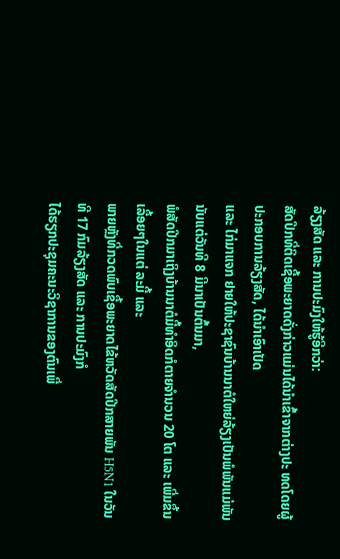ລ້ຽງສັດ ແລະ ການປະມົງໃຫ້ຮູ້ອີກວ່າ:
ສັດປີກທີ່ຕິດເຊື້ອພະຍາດດັ່ງກ່າວແມ່ນໄດ້ນຳເຂົ້າຈາກຕ່າງປະ ທດໂດຍຜູ້ປະກອບການລ້ຽງສັດ, ໄດ້ນຳເອົາເປັດ
ແລະ ໄກ່ມາແຈກ ຢາຍໃຫ້ປະຊາຊົນບ້ານນາຕໍໃຫຍ່ລ້ຽງເປັນພໍພັນແມ່ພັນ ນັບແຕ່ວັນທີ 8 ມີນາເປັນຕົ້ນມາ,
ພໍສັດປີກມາເຖິງບ້ານນາຕໍມື້ທຳອິດກໍຕາຍຈຳນວນ 20 ໂຕ ແລະ ເພີ່ມຂຶ້ນເລື້ອຍໆໃນແຕ່ ລະມື້ ແລະ
ພາຍຫຼັງທີ່ກວດພົບເຊື້ອພະຍາດໄຂ້ຫວັດສັດປີກສາຍພັນ H5N1 ໃນວັນທີ 17 ກົມລ້ຽງສັດ ແລະ ການປະມົງກໍ
ໄດ້ຮຽກປະຊຸມຄະນະວິຊາການຂອງຕົນເພື່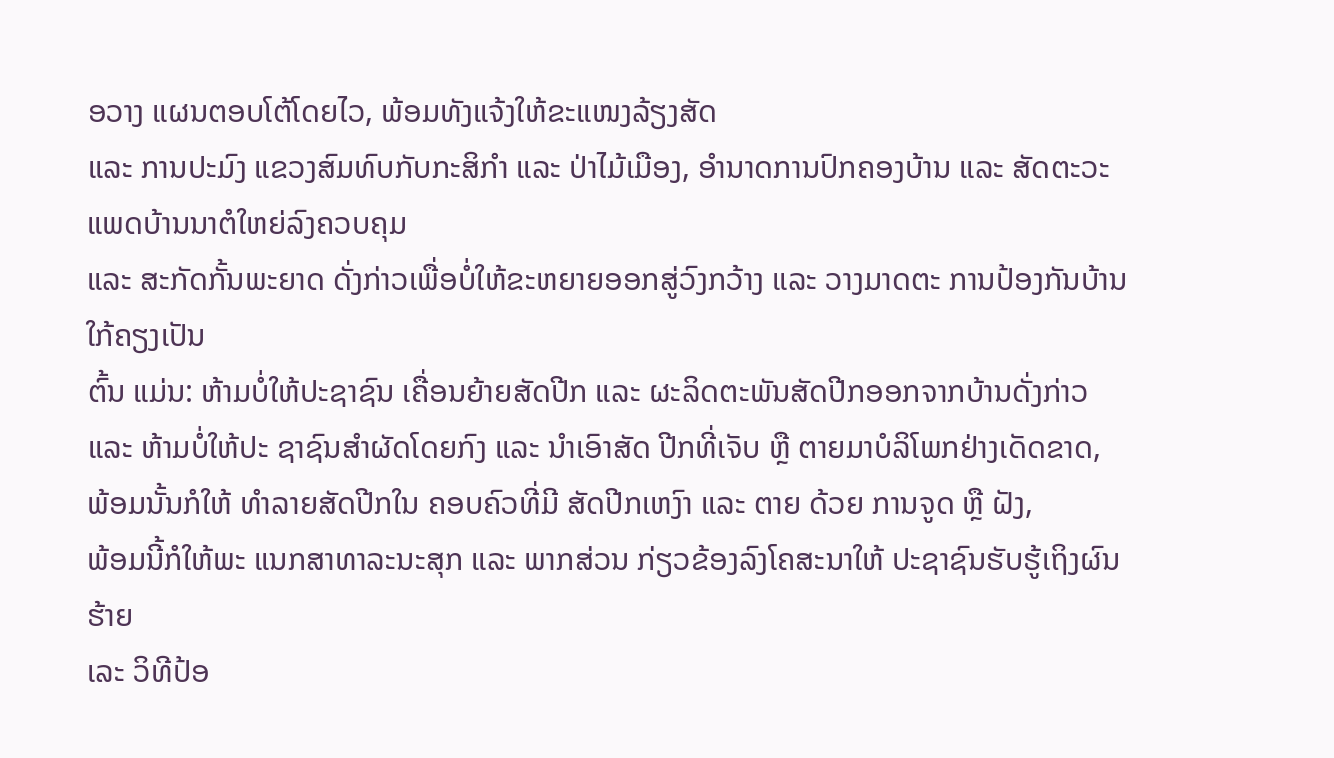ອວາງ ແຜນຕອບໂຕ້ໂດຍໄວ, ພ້ອມທັງແຈ້ງໃຫ້ຂະແໜງລ້ຽງສັດ
ແລະ ການປະມົງ ແຂວງສົມທົບກັບກະສິກຳ ແລະ ປ່າໄມ້ເມືອງ, ອຳນາດການປົກຄອງບ້ານ ແລະ ສັດຕະວະແພດບ້ານນາຕໍໃຫຍ່ລົງຄວບຄຸມ
ແລະ ສະກັດກັ້ນພະຍາດ ດັ່ງກ່າວເພື່ອບໍ່ໃຫ້ຂະຫຍາຍອອກສູ່ວົງກວ້າງ ແລະ ວາງມາດຕະ ການປ້ອງກັນບ້ານໃກ້ຄຽງເປັນ
ຕົ້ນ ແມ່ນ: ຫ້າມບໍ່ໃຫ້ປະຊາຊົນ ເຄື່ອນຍ້າຍສັດປີກ ແລະ ຜະລິດຕະພັນສັດປີກອອກຈາກບ້ານດັ່ງກ່າວ
ແລະ ຫ້າມບໍ່ໃຫ້ປະ ຊາຊົນສຳຜັດໂດຍກົງ ແລະ ນຳເອົາສັດ ປີກທີ່ເຈັບ ຫຼື ຕາຍມາບໍລິໂພກຢ່າງເດັດຂາດ,
ພ້ອມນັ້ນກໍໃຫ້ ທຳລາຍສັດປີກໃນ ຄອບຄົວທີ່ມີ ສັດປີກເຫງົາ ແລະ ຕາຍ ດ້ວຍ ການຈູດ ຫຼື ຝັງ,
ພ້ອມນີ້ກໍໃຫ້ພະ ແນກສາທາລະນະສຸກ ແລະ ພາກສ່ວນ ກ່ຽວຂ້ອງລົງໂຄສະນາໃຫ້ ປະຊາຊົນຮັບຮູ້ເຖິງຜົນຮ້າຍ
ເລະ ວິທີປ້ອ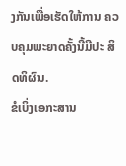ງກັນເພື່ອເຮັດໃຫ້ການ ຄວບຄຸມພະຍາດຄັ້ງນີ້ມີປະ ສິດທິຜົນ.
ຂໍເບິ່ງເອກະສານ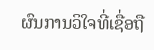ຜົນການວິໃຈທີ່ເຊື່ອຖື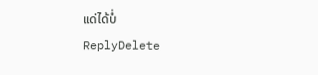ແດ່ໄດ້ບໍ່
ReplyDelete